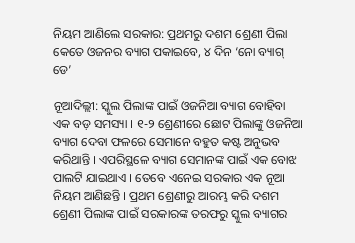ନିୟମ ଆଣିଲେ ସରକାର: ପ୍ରଥମରୁ ଦଶମ ଶ୍ରେଣୀ ପିଲା କେତେ ଓଜନର ବ୍ୟାଗ ପକାଇବେ, ୪ ଦିନ ‘ନୋ ବ୍ୟାଗ୍ ଡେ’

ନୂଆଦିଲ୍ଲୀ: ସ୍କୁଲ ପିଲାଙ୍କ ପାଇଁ ଓଜନିଆ ବ୍ୟାଗ ବୋହିବା ଏକ ବଡ଼ ସମସ୍ୟା । ୧-୨ ଶ୍ରେଣୀରେ ଛୋଟ ପିଲାଙ୍କୁ ଓଜନିଆ ବ୍ୟାଗ ଦେବା ଫଳରେ ସେମାନେ ବହୁତ କଷ୍ଟ ଅନୁଭବ କରିଥାନ୍ତି । ଏପରିସ୍ଥଳେ ବ୍ୟାଗ ସେମାନଙ୍କ ପାଇଁ ଏକ ବୋଝ ପାଲଟି ଯାଇଥାଏ । ତେବେ ଏନେଇ ସରକାର ଏକ ନୂଆ ନିୟମ ଆଣିଛନ୍ତି । ପ୍ରଥମ ଶ୍ରେଣୀରୁ ଆରମ୍ଭ କରି ଦଶମ ଶ୍ରେଣୀ ପିଲାଙ୍କ ପାଇଁ ସରକାରଙ୍କ ତରଫରୁ ସ୍କୁଲ ବ୍ୟାଗର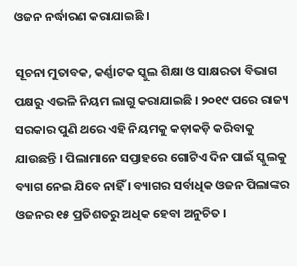ଓଜନ ନର୍ଦ୍ଧାରଣ କରାଯାଇଛି ।

ସୂଚନା ମୁତାବକ, କର୍ଣ୍ଣାଟକ ସ୍କୁଲ ଶିକ୍ଷା ଓ ସାକ୍ଷରତା ବିଭାଗ ପକ୍ଷରୁ ଏଭଳି ନିୟମ ଲାଗୁ କରାଯାଇଛି । ୨୦୧୯ ପରେ ରାଜ୍ୟ ସରକାର ପୁଣି ଥରେ ଏହି ନିୟମକୁ କଡ଼ାକଡ଼ି କରିବାକୁ ଯାଉଛନ୍ତି । ପିଲାମାନେ ସପ୍ତାହରେ ଗୋଟିଏ ଦିନ ପାଇଁ ସ୍କୁଲକୁ ବ୍ୟାଗ ନେଇ ଯିବେ ନାହିଁ । ବ୍ୟାଗର ସର୍ବାଧିକ ଓଜନ ପିଲାଙ୍କର ଓଜନର ୧୫ ପ୍ରତିଶତରୁ ଅଧିକ ହେବା ଅନୁଚିତ ।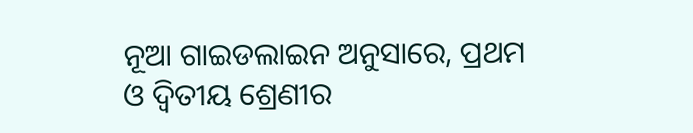ନୂଆ ଗାଇଡଲାଇନ ଅନୁସାରେ, ପ୍ରଥମ ଓ ଦ୍ୱିତୀୟ ଶ୍ରେଣୀର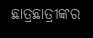ଛାତ୍ରଛାତ୍ରୀଙ୍କର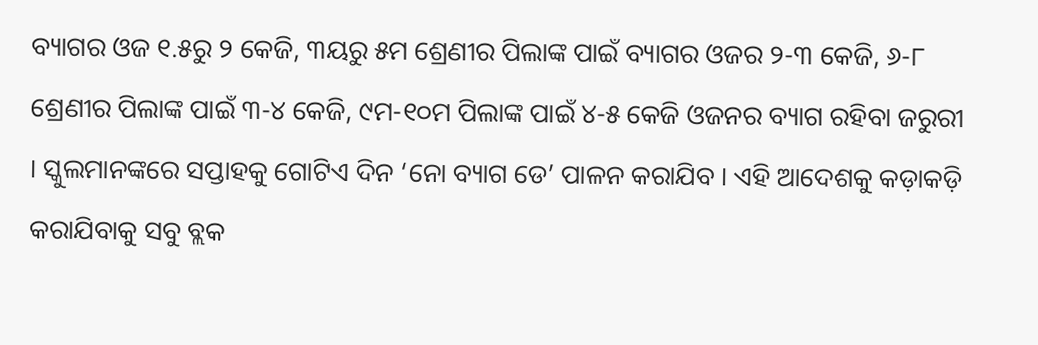ବ୍ୟାଗର ଓଜ ୧.୫ରୁ ୨ କେଜି, ୩ୟରୁ ୫ମ ଶ୍ରେଣୀର ପିଲାଙ୍କ ପାଇଁ ବ୍ୟାଗର ଓଜର ୨-୩ କେଜି, ୬-୮ ଶ୍ରେଣୀର ପିଲାଙ୍କ ପାଇଁ ୩-୪ କେଜି, ୯ମ-୧୦ମ ପିଲାଙ୍କ ପାଇଁ ୪-୫ କେଜି ଓଜନର ବ୍ୟାଗ ରହିବା ଜରୁରୀ । ସ୍କୁଲମାନଙ୍କରେ ସପ୍ତାହକୁ ଗୋଟିଏ ଦିନ ‘ନୋ ବ୍ୟାଗ ଡେ’ ପାଳନ କରାଯିବ । ଏହି ଆଦେଶକୁ କଡ଼ାକଡ଼ି କରାଯିବାକୁ ସବୁ ବ୍ଲକ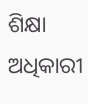ଶିକ୍ଷା ଅଧିକାରୀ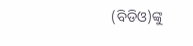(ବିଡିଓ)ଙ୍କୁ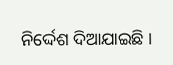ନିର୍ଦ୍ଦେଶ ଦିଆଯାଇଛି ।